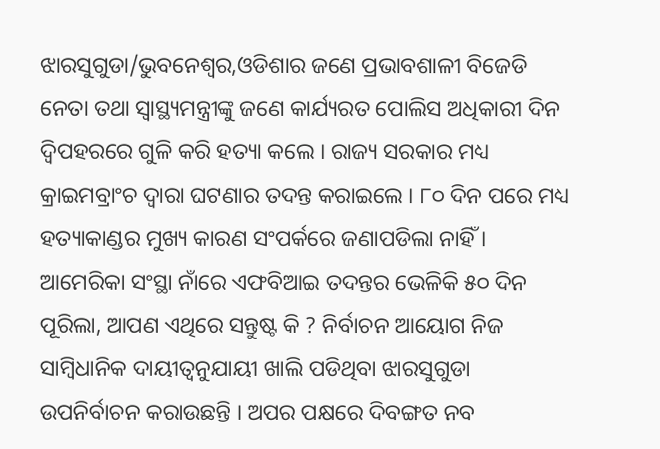ଝାରସୁଗୁଡା/ଭୁବନେଶ୍ୱର,ଓଡିଶାର ଜଣେ ପ୍ରଭାବଶାଳୀ ବିଜେଡି ନେତା ତଥା ସ୍ୱାସ୍ଥ୍ୟମନ୍ତ୍ରୀଙ୍କୁ ଜଣେ କାର୍ଯ୍ୟରତ ପୋଲିସ ଅଧିକାରୀ ଦିନ ଦ୍ୱିପହରରେ ଗୁଳି କରି ହତ୍ୟା କଲେ । ରାଜ୍ୟ ସରକାର ମଧ୍ୟ କ୍ରାଇମବ୍ରାଂଚ ଦ୍ୱାରା ଘଟଣାର ତଦନ୍ତ କରାଇଲେ । ୮୦ ଦିନ ପରେ ମଧ୍ୟ ହତ୍ୟାକାଣ୍ଡର ମୁଖ୍ୟ କାରଣ ସଂପର୍କରେ ଜଣାପଡିଲା ନାହିଁ । ଆମେରିକା ସଂସ୍ଥା ନାଁରେ ଏଫବିଆଇ ତଦନ୍ତର ଭେଳିକି ୫୦ ଦିନ ପୂରିଲା, ଆପଣ ଏଥିରେ ସନ୍ତୁଷ୍ଟ କି ? ନିର୍ବାଚନ ଆୟୋଗ ନିଜ ସାମ୍ବିଧାନିକ ଦାୟୀତ୍ୱନୁଯାୟୀ ଖାଲି ପଡିଥିବା ଝାରସୁଗୁଡା ଉପନିର୍ବାଚନ କରାଉଛନ୍ତି । ଅପର ପକ୍ଷରେ ଦିବଙ୍ଗତ ନବ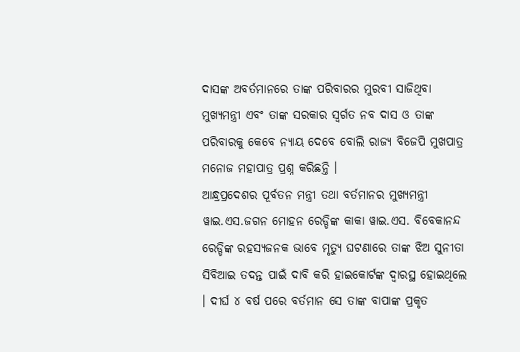ଦାସଙ୍କ ଅବର୍ତମାନରେ ତାଙ୍କ ପରିବାରର ମୁରବୀ ସାଜିଥିବା ମୁଖ୍ୟମନ୍ତ୍ରୀ ଏବଂ ତାଙ୍କ ସରକାର ସ୍ୱର୍ଗତ ନବ ଦାସ ଓ ତାଙ୍କ ପରିବାରକୁ କେବେ ନ୍ୟାୟ ଦେବେ ବୋଲି ରାଜ୍ୟ ବିଜେପି ମୁଖପାତ୍ର ମନୋଜ ମହାପାତ୍ର ପ୍ରଶ୍ନ କରିଛନ୍ତି ।
ଆନ୍ଧ୍ରପ୍ରଦେଶର ପୂର୍ବତନ ମନ୍ତ୍ରୀ ତଥା ବର୍ତମାନର ମୁଖ୍ୟମନ୍ତ୍ରୀ ୱାଇ.ଏସ.ଜଗନ ମୋହନ ରେଡ୍ଡିଙ୍କ କାକା ୱାଇ.ଏସ. ବିବେକାନନ୍ଦ ରେଡ୍ଡିଙ୍କ ରହସ୍ୟଜନକ ଭାବେ ମୃତ୍ୟୁ ଘଟଣାରେ ତାଙ୍କ ଝିଅ ସୁନୀତା ସିବିଆଇ ତଦନ୍ତ ପାଇଁ ଦାବି କରି ହାଇକୋର୍ଟଙ୍କ ଦ୍ୱାରସ୍ଥ ହୋଇଥିଲେ । ଦୀର୍ଘ ୪ ବର୍ଷ ପରେ ବର୍ତମାନ ସେ ତାଙ୍କ ବାପାଙ୍କ ପ୍ରକୃତ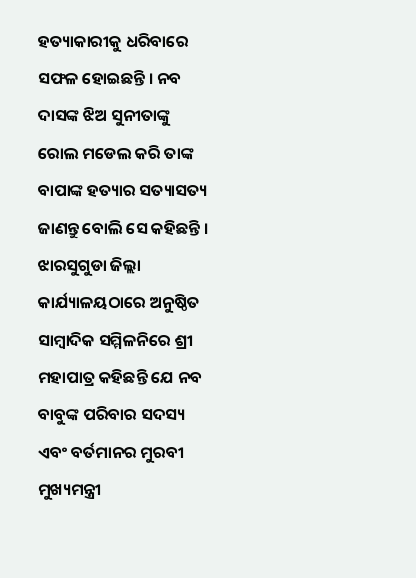ହତ୍ୟାକାରୀକୁ ଧରିବାରେ ସଫଳ ହୋଇଛନ୍ତି । ନବ ଦାସଙ୍କ ଝିଅ ସୁନୀତାଙ୍କୁ ରୋଲ ମଡେଲ କରି ତାଙ୍କ ବାପାଙ୍କ ହତ୍ୟାର ସତ୍ୟାସତ୍ୟ ଜାଣନ୍ତୁ ବୋଲି ସେ କହିଛନ୍ତି ।
ଝାରସୁଗୁଡା ଜିଲ୍ଲା କାର୍ଯ୍ୟାଳୟଠାରେ ଅନୁଷ୍ଠିତ ସାମ୍ବାଦିକ ସମ୍ମିଳନିରେ ଶ୍ରୀ ମହାପାତ୍ର କହିଛନ୍ତି ଯେ ନବ ବାବୁଙ୍କ ପରିବାର ସଦସ୍ୟ ଏବଂ ବର୍ତମାନର ମୁରବୀ ମୁଖ୍ୟମନ୍ତ୍ରୀ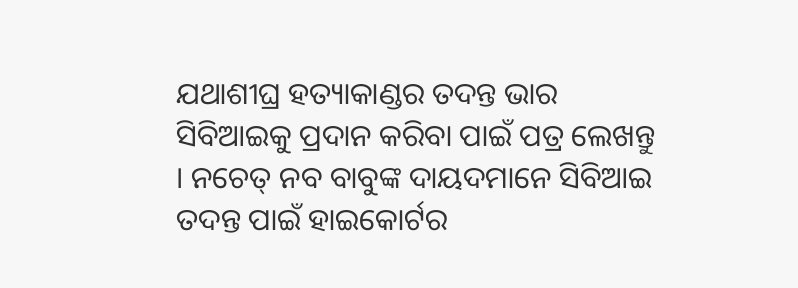ଯଥାଶୀଘ୍ର ହତ୍ୟାକାଣ୍ଡର ତଦନ୍ତ ଭାର ସିବିଆଇକୁ ପ୍ରଦାନ କରିବା ପାଇଁ ପତ୍ର ଲେଖନ୍ତୁ । ନଚେତ୍ ନବ ବାବୁଙ୍କ ଦାୟଦମାନେ ସିବିଆଇ ତଦନ୍ତ ପାଇଁ ହାଇକୋର୍ଟର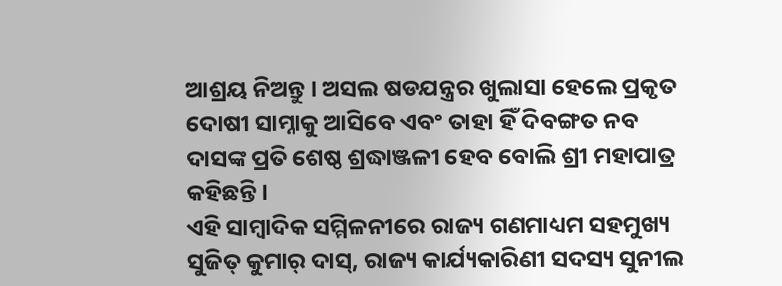ଆଶ୍ରୟ ନିଅନ୍ତୁ । ଅସଲ ଷଡଯନ୍ତ୍ରର ଖୁଲାସା ହେଲେ ପ୍ରକୃତ ଦୋଷୀ ସାମ୍ନାକୁ ଆସିବେ ଏବଂ ତାହା ହିଁ ଦିବଙ୍ଗତ ନବ ଦାସଙ୍କ ପ୍ରତି ଶେଷ୍ଠ ଶ୍ରଦ୍ଧାଞ୍ଜଳୀ ହେବ ବୋଲି ଶ୍ରୀ ମହାପାତ୍ର କହିଛନ୍ତି ।
ଏହି ସାମ୍ବାଦିକ ସମ୍ମିଳନୀରେ ରାଜ୍ୟ ଗଣମାଧ୍ୟମ ସହମୁଖ୍ୟ ସୁଜିତ୍ କୁମାର୍ ଦାସ୍, ରାଜ୍ୟ କାର୍ଯ୍ୟକାରିଣୀ ସଦସ୍ୟ ସୁନୀଲ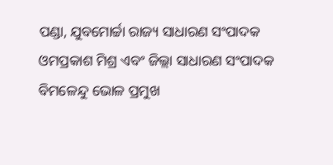ପଣ୍ଡା, ଯୁବମୋର୍ଚ୍ଚା ରାଜ୍ୟ ସାଧାରଣ ସଂପାଦକ ଓମପ୍ରକାଶ ମିଶ୍ର ଏବଂ ଜିଲ୍ଲା ସାଧାରଣ ସଂପାଦକ ବିମଳେନ୍ଦୁ ଭୋଳ ପ୍ରମୁଖ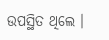ଉପସ୍ଥିତ ଥିଲେ ।